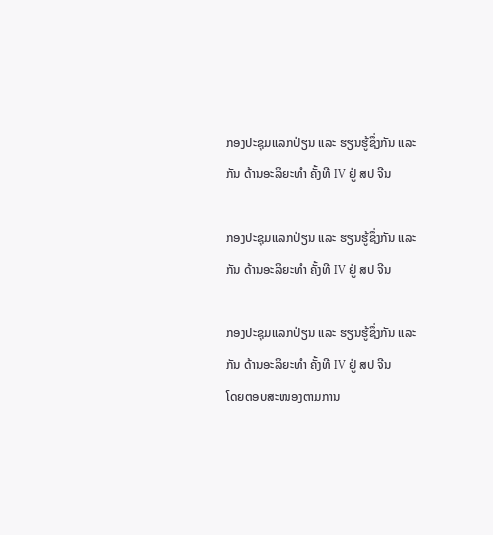ກອງປະຊຸມແລກປ່ຽນ ແລະ ຮຽນຮູ້ຊຶ່ງກັນ ແລະ ກັນ ດ້ານອະລິຍະທໍາ ຄັ້ງທີ IV ຢູ່ ສປ ຈີນ

ກອງປະຊຸມແລກປ່ຽນ ແລະ ຮຽນຮູ້ຊຶ່ງກັນ ແລະ ກັນ ດ້ານອະລິຍະທໍາ ຄັ້ງທີ IV ຢູ່ ສປ ຈີນ

ກອງປະຊຸມແລກປ່ຽນ ແລະ ຮຽນຮູ້ຊຶ່ງກັນ ແລະ ກັນ ດ້ານອະລິຍະທໍາ ຄັ້ງທີ IV ຢູ່ ສປ ຈີນ
ໂດຍຕອບສະໜອງຕາມການ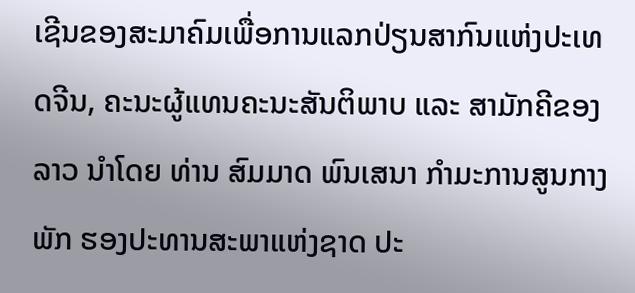ເຊີນຂອງສະມາຄົມເພື່ອການແລກປ່ຽນສາກົນແຫ່ງປະເທດຈີນ, ຄະນະຜູ້ແທນຄະນະສັນຕິພາບ ແລະ ສາມັກຄີຂອງລາວ ນຳໂດຍ ທ່ານ ສົມມາດ ພົນເສນາ ກຳມະການສູນກາງພັກ ຮອງປະທານສະພາແຫ່ງຊາດ ປະ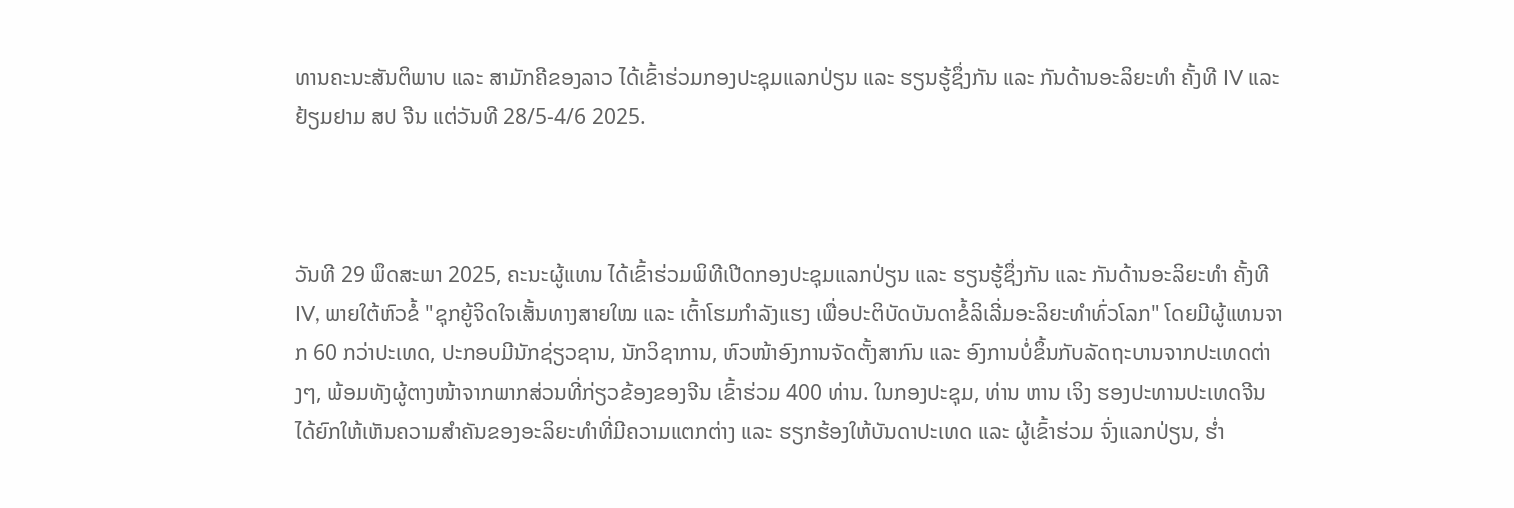ທານຄະນະສັນຕິພາບ ແລະ ສາມັກຄີຂອງລາວ ໄດ້ເຂົ້າຮ່ວມກອງປະຊຸມແລກປ່ຽນ ແລະ ຮຽນຮູ້ຊຶ່ງກັນ ແລະ ກັນດ້ານອະລິຍະທໍາ ຄັ້ງທີ IV ແລະ ຢ້ຽມຢາມ ສປ ຈີນ ແຕ່ວັນທີ 28/5-4/6 2025.



ວັນທີ 29 ພຶດສະພາ 2025, ຄະນະຜູ້ແທນ ໄດ້ເຂົ້າຮ່ວມພິທີເປີດກອງປະຊຸມແລກປ່ຽນ ແລະ ຮຽນຮູ້ຊຶ່ງກັນ ແລະ ກັນດ້ານອະລິຍະທໍາ ຄັ້ງທີ IV, ພາຍໃຕ້ຫົວຂໍ້ "ຊຸກຍູ້ຈິດໃຈເສັ້ນທາງສາຍໃໝ ແລະ ເຕົ້າໂຮມກຳລັງແຮງ ເພື່ອປະຕິບັດບັນດາຂໍ້ລິເລີ່ມອະລິຍະທຳທົ່ວໂລກ" ໂດຍມີຜູ້ແທນຈາກ 60 ກວ່າປະເທດ, ປະກອບມີນັກຊ່ຽວຊານ, ນັກວິຊາການ, ຫົວໜ້າອົງການຈັດຕັ້ງສາກົນ ແລະ ອົງການບໍ່ຂຶ້ນກັບລັດຖະບານຈາກປະເທດຕ່າງໆ, ພ້ອມທັງຜູ້ຕາງໜ້າຈາກພາກສ່ວນທີ່ກ່ຽວຂ້ອງຂອງຈີນ ເຂົ້າຮ່ວມ 400 ທ່ານ. ໃນກອງປະຊຸມ, ທ່ານ ຫານ ເຈິງ ຮອງປະທານປະເທດຈີນ ໄດ້ຍົກໃຫ້ເຫັນຄວາມສຳຄັນຂອງອະລິຍະທໍາທີ່ມີຄວາມແຕກຕ່າງ ແລະ ຮຽກຮ້ອງໃຫ້ບັນດາປະເທດ ແລະ ຜູ້ເຂົ້າຮ່ວມ ຈົ່ງແລກປ່ຽນ, ຮ່ຳ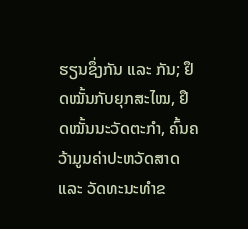ຮຽນຊຶ່ງກັນ ແລະ ກັນ; ຢຶດໝັ້ນກັບຍຸກສະໄໝ, ຢຶດໝັ້ນນະວັດຕະກຳ, ຄົ້ນຄວ້າມູນຄ່າປະຫວັດສາດ ແລະ ວັດທະນະທຳຂ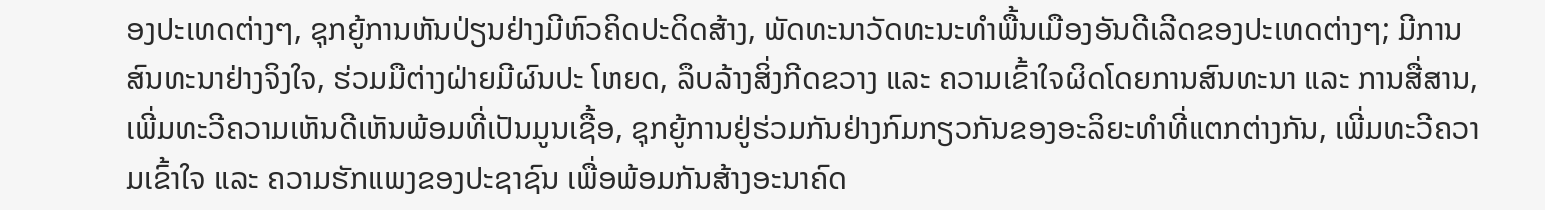ອງປະເທດຕ່າງໆ, ຊຸກຍູ້ການຫັນປ່ຽນຢ່າງມີຫົວຄິດປະດິດສ້າງ, ພັດທະນາວັດທະນະທຳພື້ນເມືອງອັນດີເລີດຂອງປະເທດຕ່າງໆ; ມີການສົນທະນາຢ່າງຈິງໃຈ, ຮ່ວມມືຕ່າງຝ່າຍມີຜົນປະ ໂຫຍດ, ລຶບລ້າງສິ່ງກີດຂວາງ ແລະ ຄວາມເຂົ້າໃຈຜິດໂດຍການສົນທະນາ ແລະ ການສື່ສານ, ເພີ່ມທະວີຄວາມເຫັນດີເຫັນພ້ອມທີ່ເປັນມູນເຊື້ອ, ຊຸກຍູ້ການຢູ່ຮ່ວມກັນຢ່າງກົມກຽວກັນຂອງອະລິຍະທຳທີ່ແຕກຕ່າງກັນ, ເພີ່ມທະວີຄວາມເຂົ້າໃຈ ແລະ ຄວາມຮັກແພງຂອງປະຊາຊົນ ເພື່ອພ້ອມກັນສ້າງອະນາຄົດ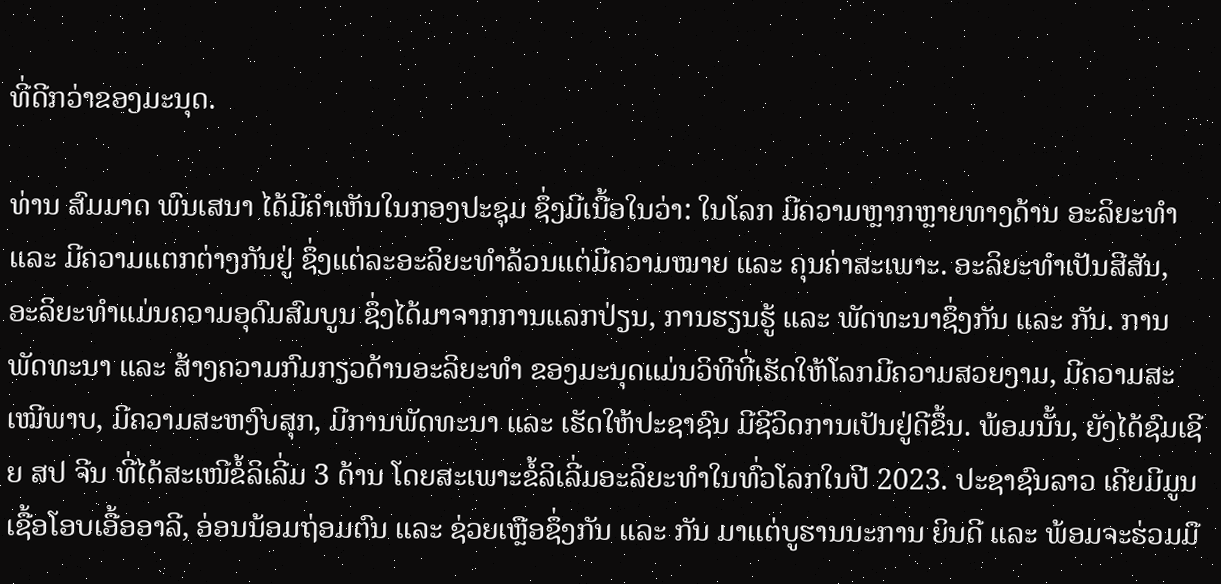ທີ່ດີກວ່າຂອງມະນຸດ.

ທ່ານ ສົມມາດ ພົນເສນາ ໄດ້ມີຄໍາເຫັນໃນກອງປະຊຸມ ຊຶ່ງມີເນື້ອໃນວ່າ: ໃນໂລກ ມີຄວາມຫຼາກຫຼາຍທາງດ້ານ ອະລິຍະທຳ ແລະ ມີຄວາມແຕກຕ່າງກັນຢູ່ ຊຶ່ງແຕ່ລະອະລິຍະທໍາລ້ວນແຕ່ມີຄວາມໝາຍ ແລະ ຄຸນຄ່າສະເພາະ. ອະລິຍະທໍາເປັນສີສັນ, ອະລິຍະທໍາແມ່ນຄວາມອຸດົມສົມບູນ ຊຶ່ງໄດ້ມາຈາກການແລກປ່ຽນ, ການຮຽນຮູ້ ແລະ ພັດທະນາຊຶ່ງກັນ ແລະ ກັນ. ການພັດທະນາ ແລະ ສ້າງຄວາມກົມກຽວດ້ານອະລິຍະທຳ ຂອງມະນຸດແມ່ນວິທີທີ່ເຮັດໃຫ້ໂລກມີຄວາມສວຍງາມ, ມີຄວາມສະເໝີພາບ, ມີຄວາມສະຫງົບສຸກ, ມີການພັດທະນາ ແລະ ເຮັດໃຫ້ປະຊາຊົນ ມີຊີວິດການເປັນຢູ່ດີຂຶ້ນ. ພ້ອມນັ້ນ, ຍັງໄດ້ຊົມເຊີຍ ສປ ຈີນ ທີ່ໄດ້ສະເໜີຂໍ້ລິເລີ່ມ 3 ດ້ານ ໂດຍສະເພາະຂໍ້ລິເລີ່ມອະລິຍະທຳໃນທົ່ວໂລກໃນປີ 2023. ປະຊາຊົນລາວ ເຄີຍມີມູນເຊື້ອໂອບເອື້ອອາລີ, ອ່ອນນ້ອມຖ່ອມຕົນ ແລະ ຊ່ວຍເຫຼືອຊຶ່ງກັນ ແລະ ກັນ ມາແຕ່ບູຮານນະການ ຍິນດີ ແລະ ພ້ອມຈະຮ່ວມມື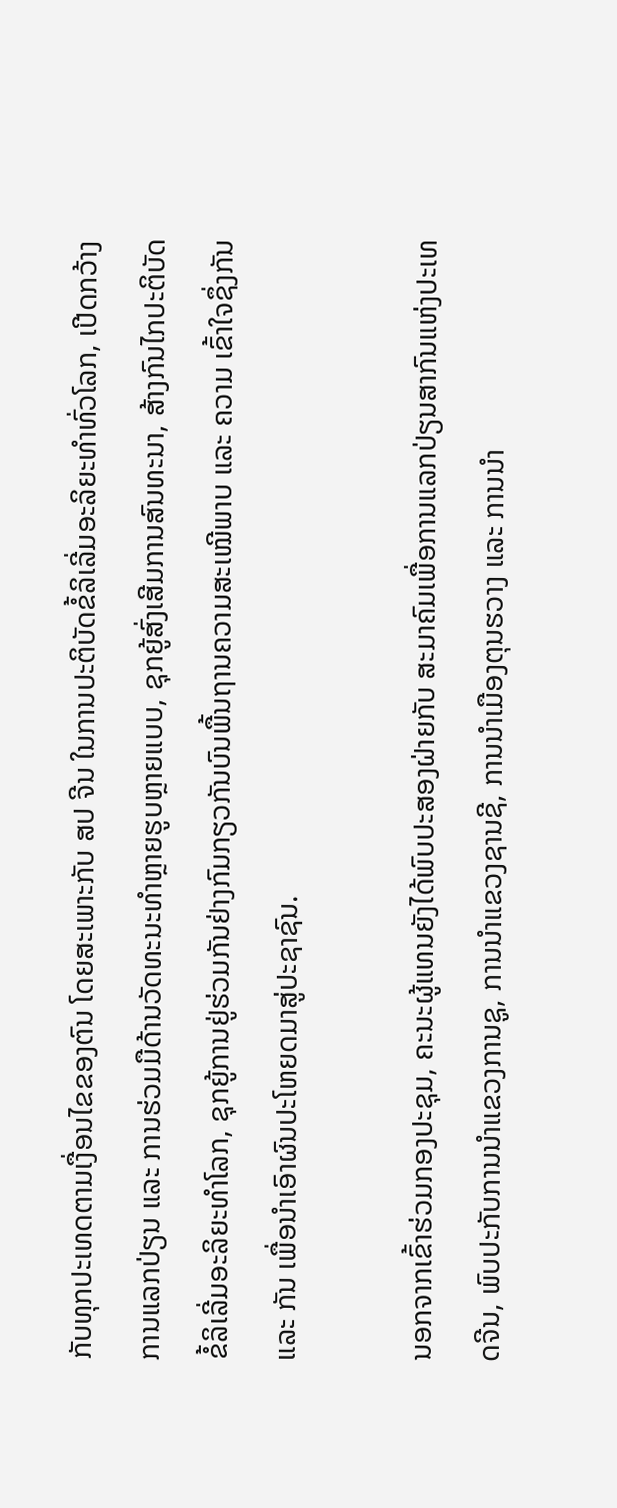ກັບທຸກປະເທດຕາມເງື່ອນໄຂຂອງຕົນ ໂດຍສະເພາະກັບ ສປ ຈີນ ໃນການປະຕິບັດຂໍ້ລິເລີ່ມອະລິຍະທຳທົ່ວໂລກ, ເປີດກວ້າງການແລກປ່ຽນ ແລະ ການຮ່ວມມືດ້ານວັດທະນະທຳຫຼາຍຮູບຫຼາຍແບບ, ຊຸກຍູ້ສົ່ງເສີມການສົນທະນາ, ສ້າງກົນໄກປະຕິບັດຂໍ້ລິເລີ່ມອະລິຍະທຳໂລກ, ຊຸກຍູ້ການຢູ່ຮ່ວມກັນຢ່າງກົມກຽວກັນບົນພື້ນຖານຄວາມສະເໝີພາບ ແລະ ຄວາມ ເຂົ້າໃຈຊຶ່ງກັນ ແລະ ກັນ ເພື່ອນໍາເອົາຜົນປະໂຫຍດມາສູ່ປະຊາຊົນ.

ນອກຈາກເຂົ້າຮ່ວມກອງປະຊຸມ, ຄະນະຜູ້ແທນຍັງໄດ້ພົບປະສອງຝ່າຍກັບ ສະມາຄົມເພື່ອການແລກປ່ຽນສາກົນແຫ່ງປະເທດຈີນ, ພົບປະກັບການນໍາແຂວງການຊູ, ການນໍາແຂວງຊານຊີ, ການນໍາເມືອງຕຸນຮວາງ ແລະ ການນໍາ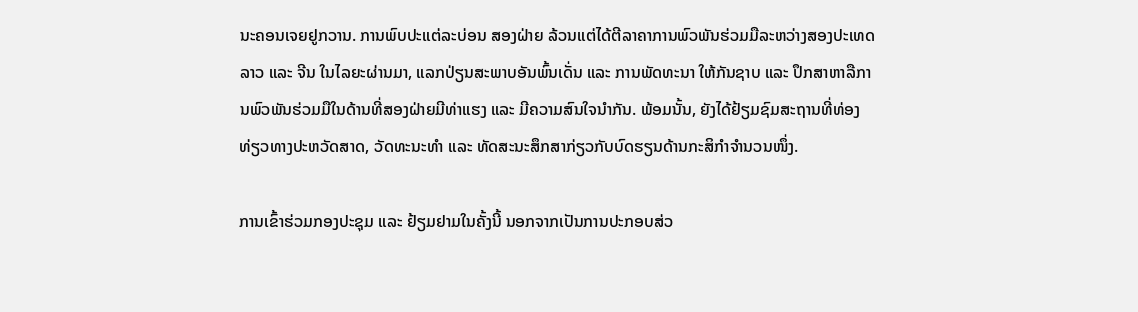ນະຄອນເຈຍຢູກວານ. ການພົບປະແຕ່ລະບ່ອນ ສອງຝ່າຍ ລ້ວນແຕ່ໄດ້ຕີລາຄາການພົວພັນຮ່ວມມືລະຫວ່າງສອງປະເທດລາວ ແລະ ຈີນ ໃນໄລຍະຜ່ານມາ, ແລກປ່ຽນສະພາບອັນພົ້ນເດັ່ນ ແລະ ການພັດທະນາ ໃຫ້ກັນຊາບ ແລະ ປຶກສາຫາລືການພົວພັນຮ່ວມມືໃນດ້ານທີ່ສອງຝ່າຍມີທ່າແຮງ ແລະ ມີຄວາມສົນໃຈນໍາກັນ. ພ້ອມນັ້ນ, ຍັງໄດ້ຢ້ຽມຊົມສະຖານທີ່ທ່ອງທ່ຽວທາງປະຫວັດສາດ, ວັດທະນະທໍາ ແລະ ທັດສະນະສຶກສາກ່ຽວກັບບົດຮຽນດ້ານກະສິກໍາຈໍານວນໜຶ່ງ.

ການເຂົ້າຮ່ວມກອງປະຊຸມ ແລະ ຢ້ຽມຢາມໃນຄັ້ງນີ້ ນອກຈາກເປັນການປະກອບສ່ວ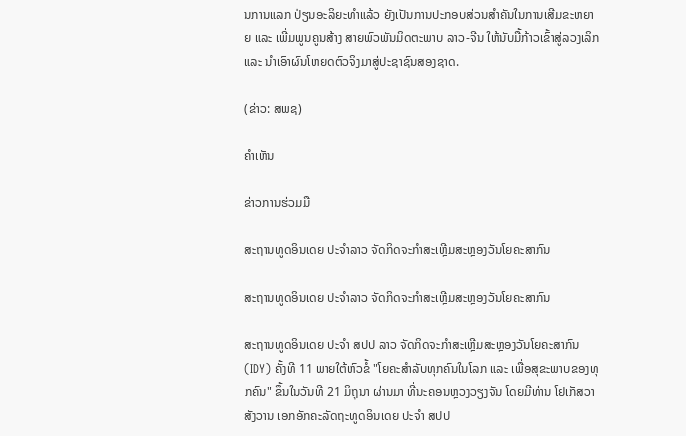ນການແລກ ປ່ຽນອະລິຍະທໍາແລ້ວ ຍັງເປັນການປະກອບສ່ວນສໍາຄັນໃນການເສີມຂະຫຍາຍ ແລະ ເພີ່ມພູນຄູນສ້າງ ສາຍພົວພັນມິດຕະພາບ ລາວ-ຈີນ ໃຫ້ນັບມື້ກ້າວເຂົ້າສູ່ລວງເລິກ ແລະ ນໍາເອົາຜົນໂຫຍດຕົວຈິງມາສູ່ປະຊາຊົນສອງຊາດ.

(ຂ່າວ: ສພຊ)

ຄໍາເຫັນ

ຂ່າວການຮ່ວມມື

ສະຖານທູດອິນເດຍ ປະຈຳລາວ ຈັດກິດຈະກຳສະເຫຼີມສະຫຼອງວັນໂຍຄະສາກົນ

ສະຖານທູດອິນເດຍ ປະຈຳລາວ ຈັດກິດຈະກຳສະເຫຼີມສະຫຼອງວັນໂຍຄະສາກົນ

ສະຖານທູດອິນເດຍ ປະຈຳ ສປປ ລາວ ຈັດກິດຈະກຳສະເຫຼີມສະຫຼອງວັນໂຍຄະສາກົນ (IDY) ຄັ້ງທີ 11 ພາຍໃຕ້ຫົວຂໍ້ "ໂຍຄະສໍາລັບທຸກຄົນໃນໂລກ ແລະ ເພື່ອສຸຂະພາບຂອງທຸກຄົນ" ຂຶ້ນໃນວັນທີ 21 ມິຖຸນາ ຜ່ານມາ ທີ່ນະຄອນຫຼວງວຽງຈັນ ໂດຍມີທ່ານ ໂຢເກັສວາ ສັງວານ ເອກອັກຄະລັດຖະທູດອິນເດຍ ປະຈຳ ສປປ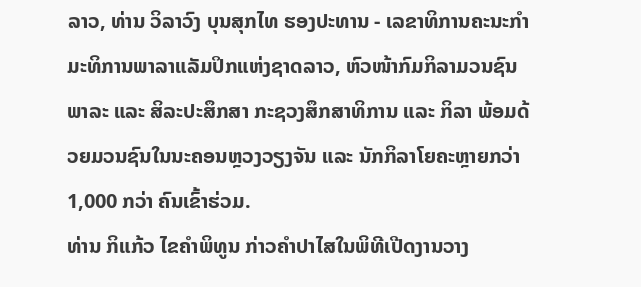ລາວ, ທ່ານ ວິລາວົງ ບຸນສຸກໄທ ຮອງປະທານ - ເລຂາທິການຄະນະກຳມະທິການພາລາແລັມປິກແຫ່ງຊາດລາວ, ຫົວໜ້າກົມກິລາມວນຊົນພາລະ ແລະ ສິລະປະສຶກສາ ກະຊວງສຶກສາທິການ ແລະ ກິລາ ພ້ອມດ້ວຍມວນຊົນໃນນະຄອນຫຼວງວຽງຈັນ ແລະ ນັກກິລາໂຍຄະຫຼາຍກວ່າ 1,000 ກວ່າ ຄົນເຂົ້າຮ່ວມ.
ທ່ານ ກິແກ້ວ ໄຂຄໍາພິທູນ ກ່າວຄຳປາໄສໃນພິທີເປີດງານວາງ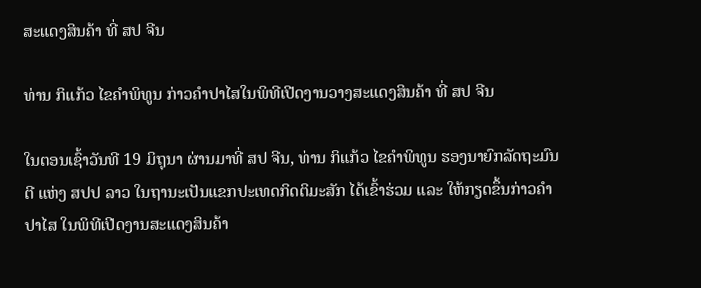ສະແດງສິນຄ້າ ທີ່ ສປ ຈີນ

ທ່ານ ກິແກ້ວ ໄຂຄໍາພິທູນ ກ່າວຄຳປາໄສໃນພິທີເປີດງານວາງສະແດງສິນຄ້າ ທີ່ ສປ ຈີນ

ໃນຕອນເຊົ້າວັນທີ 19 ມິຖຸນາ ຜ່ານມາທີ່ ສປ ຈີນ, ທ່ານ ກິແກ້ວ ໄຂຄໍາພິທູນ ຮອງນາຍົກລັດຖະມົນຕີ ແຫ່ງ ສປປ ລາວ ໃນຖານະເປັນແຂກປະເທດກິດຕິມະສັກ ໄດ້ເຂົ້າຮ່ວມ ແລະ ໃຫ້ກຽດຂຶ້ນກ່າວຄຳປາໄສ ໃນພິທີເປີດງານສະແດງສິນຄ້າ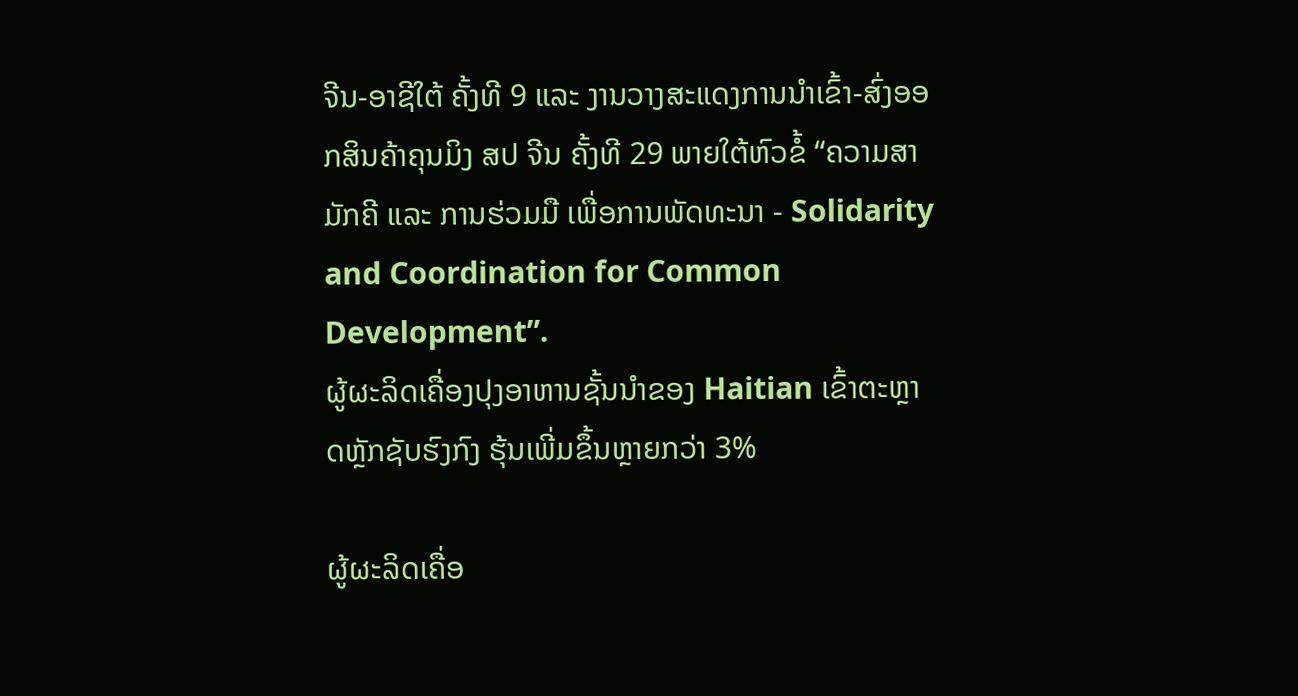ຈີນ-ອາຊີໃຕ້ ຄັ້ງທີ 9 ແລະ ງານວາງສະແດງການນໍາເຂົ້າ-ສົ່ງອອກສິນຄ້າຄຸນມິງ ສປ ຈີນ ຄັ້ງທີ 29 ພາຍໃຕ້ຫົວຂໍ້ “ຄວາມສາມັກຄີ ແລະ ການຮ່ວມມື ເພື່ອການພັດທະນາ - Solidarity and Coordination for Common Development”.
ຜູ້ຜະລິດເຄື່ອງປຸງອາຫານຊັ້ນນໍາຂອງ Haitian ເຂົ້າຕະຫຼາດຫຼັກຊັບຮົງກົງ ຮຸ້ນເພີ່ມຂຶ້ນຫຼາຍກວ່າ 3%

ຜູ້ຜະລິດເຄື່ອ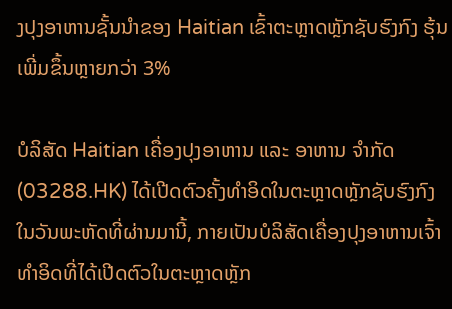ງປຸງອາຫານຊັ້ນນໍາຂອງ Haitian ເຂົ້າຕະຫຼາດຫຼັກຊັບຮົງກົງ ຮຸ້ນເພີ່ມຂຶ້ນຫຼາຍກວ່າ 3%

ບໍລິສັດ Haitian ເຄື່ອງປຸງອາຫານ ແລະ ອາຫານ ຈໍາກັດ (03288.HK) ໄດ້ເປີດຕົວຄັ້ງທໍາອິດໃນຕະຫຼາດຫຼັກຊັບຮົງກົງໃນວັນພະຫັດທີ່ຜ່ານມານີ້, ກາຍເປັນບໍລິສັດເຄື່ອງປຸງອາຫານເຈົ້າທໍາອິດທີ່ໄດ້ເປີດຕົວໃນຕະຫຼາດຫຼັກ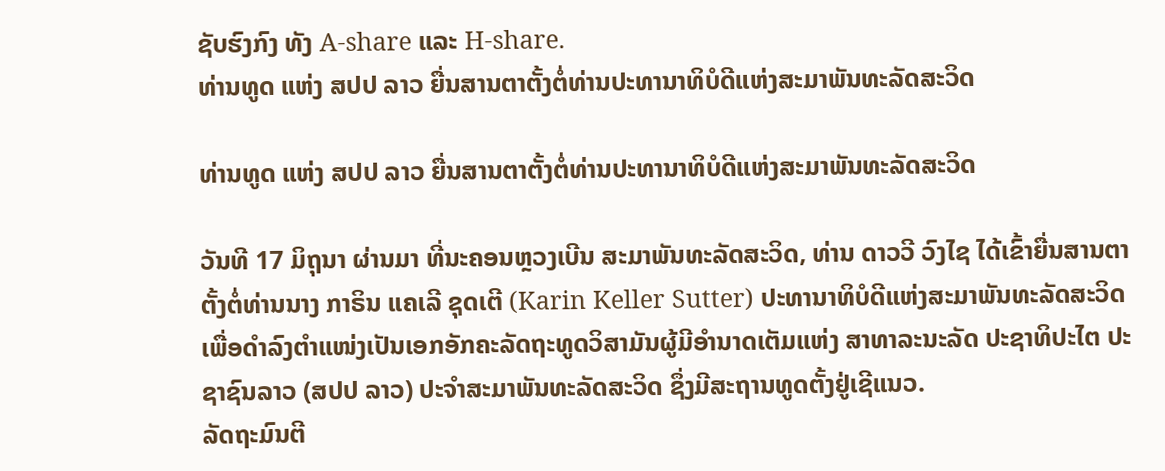ຊັບຮົງກົງ ທັງ A-share ແລະ H-share.
ທ່ານທູດ ແຫ່ງ ສປປ ລາວ ຍື່ນສານຕາຕັ້ງຕໍ່ທ່ານປະທານາທິບໍດີແຫ່ງສະມາພັນທະລັດສະວິດ

ທ່ານທູດ ແຫ່ງ ສປປ ລາວ ຍື່ນສານຕາຕັ້ງຕໍ່ທ່ານປະທານາທິບໍດີແຫ່ງສະມາພັນທະລັດສະວິດ

ວັນທີ 17 ມິຖຸນາ ຜ່ານມາ ທີ່ນະຄອນຫຼວງເບີນ ສະມາພັນທະລັດສະວິດ, ທ່ານ ດາວວີ ວົງໄຊ ໄດ້ເຂົ້າຍື່ນສານຕາຕັ້ງຕໍ່ທ່ານນາງ ກາຣິນ ແຄເລີ ຊຸດເຕີ (Karin Keller Sutter) ປະທານາທິບໍດີແຫ່ງສະມາພັນທະລັດສະວິດ ເພື່ອດຳລົງຕຳແໜ່ງເປັນເອກອັກຄະລັດຖະທູດວິສາມັນຜູ້ມີອຳນາດເຕັມແຫ່ງ ສາທາລະນະລັດ ປະຊາທິປະໄຕ ປະຊາຊົນລາວ (ສປປ ລາວ) ປະຈໍາສະມາພັນທະລັດສະວິດ ຊຶ່ງມີສະຖານທູດຕັ້ງຢູ່ເຊີແນວ.
ລັດຖະມົນຕີ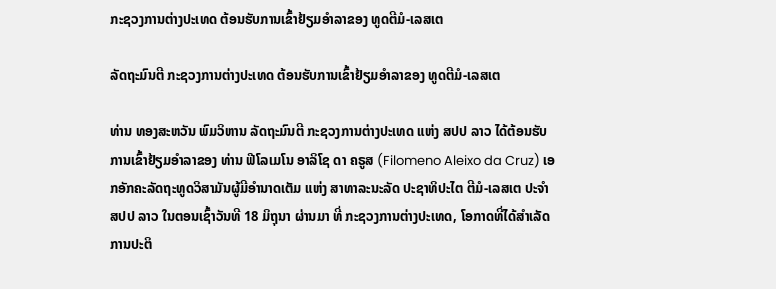ກະຊວງການຕ່າງປະເທດ ຕ້ອນຮັບການເຂົ້າຢ້ຽມອຳລາຂອງ ທູດຕີມໍ-ເລສເຕ

ລັດຖະມົນຕີ ກະຊວງການຕ່າງປະເທດ ຕ້ອນຮັບການເຂົ້າຢ້ຽມອຳລາຂອງ ທູດຕີມໍ-ເລສເຕ

ທ່ານ ທອງສະຫວັນ ພົມວິຫານ ລັດຖະມົນຕີ ກະຊວງການຕ່າງປະເທດ ແຫ່ງ ສປປ ລາວ ໄດ້ຕ້ອນຮັບການເຂົ້າຢ້ຽມອຳລາຂອງ ທ່ານ ຟີໂລເມໂນ ອາລິໂຊ ດາ ຄຣູສ (Filomeno Aleixo da Cruz) ເອກອັກຄະລັດຖະທູດວິສາມັນຜູ້ມີອໍານາດເຕັມ ແຫ່ງ ສາທາລະນະລັດ ປະຊາທິປະໄຕ ຕີມໍ-ເລສເຕ ປະຈໍາ ສປປ ລາວ ໃນຕອນເຊົ້າວັນທີ 18 ມິຖຸນາ ຜ່ານມາ ທີ່ ກະຊວງການຕ່າງປະເທດ, ໂອກາດທີ່ໄດ້ສໍາເລັດການປະຕິ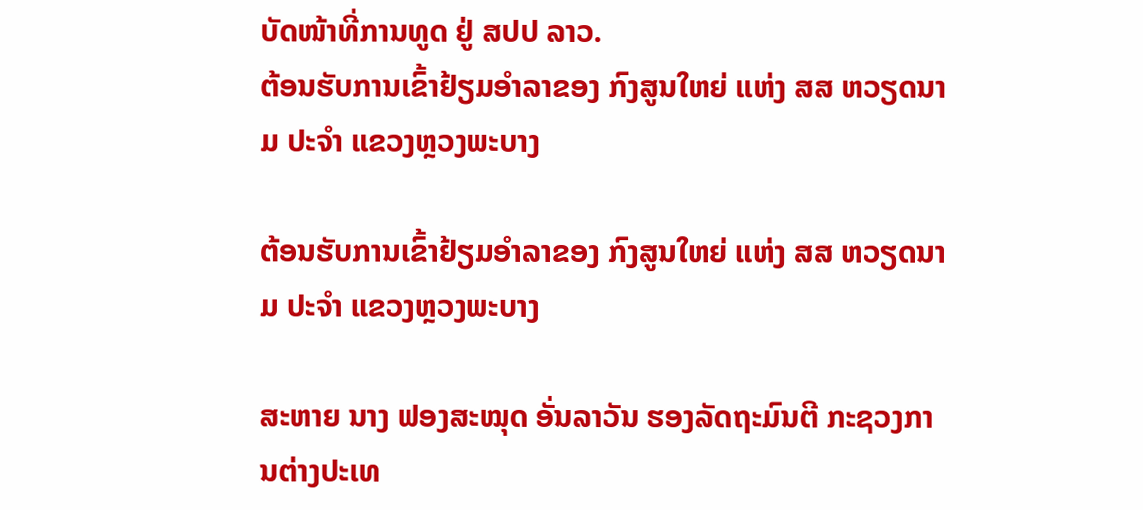ບັດໜ້າທີ່ການທູດ ຢູ່ ສປປ ລາວ.
ຕ້ອນຮັບການເຂົ້າຢ້ຽມອໍາລາຂອງ ກົງສູນໃຫຍ່ ແຫ່ງ ສສ ຫວຽດນາມ ປະຈໍາ ແຂວງຫຼວງພະບາງ

ຕ້ອນຮັບການເຂົ້າຢ້ຽມອໍາລາຂອງ ກົງສູນໃຫຍ່ ແຫ່ງ ສສ ຫວຽດນາມ ປະຈໍາ ແຂວງຫຼວງພະບາງ

ສະຫາຍ ນາງ ຟອງສະໝຸດ ອັ່ນລາວັນ ຮອງລັດຖະມົນຕີ ກະຊວງການຕ່າງປະເທ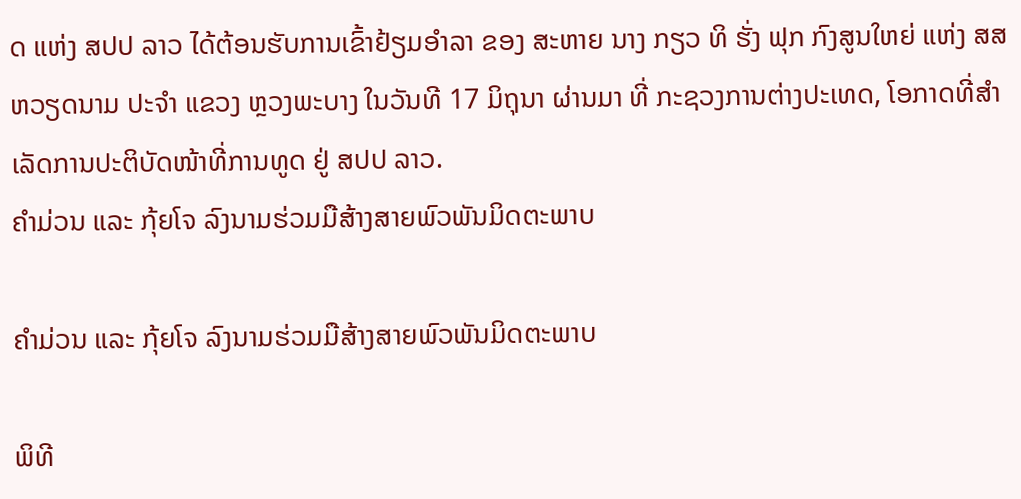ດ ແຫ່ງ ສປປ ລາວ ໄດ້ຕ້ອນຮັບການເຂົ້າຢ້ຽມອໍາລາ ຂອງ ສະຫາຍ ນາງ ກຽວ ທິ ຮັ່ງ ຟຸກ ກົງສູນໃຫຍ່ ແຫ່ງ ສສ ຫວຽດນາມ ປະຈໍາ ແຂວງ ຫຼວງພະບາງ ໃນວັນທີ 17 ມິຖຸນາ ຜ່ານມາ ທີ່ ກະຊວງການຕ່າງປະເທດ, ໂອກາດທີ່ສໍາເລັດການປະຕິບັດໜ້າທີ່ການທູດ ຢູ່ ສປປ ລາວ.
ຄໍາມ່ວນ ແລະ ກຸ້ຍໂຈ ລົງນາມຮ່ວມມືສ້າງສາຍພົວພັນມິດຕະພາບ

ຄໍາມ່ວນ ແລະ ກຸ້ຍໂຈ ລົງນາມຮ່ວມມືສ້າງສາຍພົວພັນມິດຕະພາບ

ພິທີ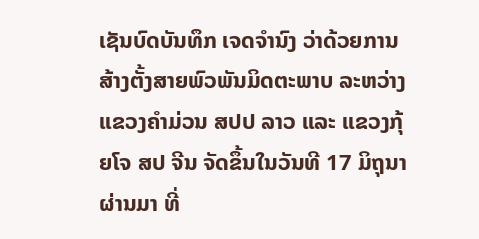ເຊັນບົດບັນທຶກ ເຈດຈໍານົງ ວ່າດ້ວຍການສ້າງຕັ້ງສາຍພົວພັນມິດຕະພາບ ລະຫວ່າງ ແຂວງຄໍາມ່ວນ ສປປ ລາວ ແລະ ແຂວງກຸ້ຍໂຈ ສປ ຈີນ ຈັດຂຶ້ນໃນວັນທີ 17 ມິຖຸນາຜ່ານມາ ທີ່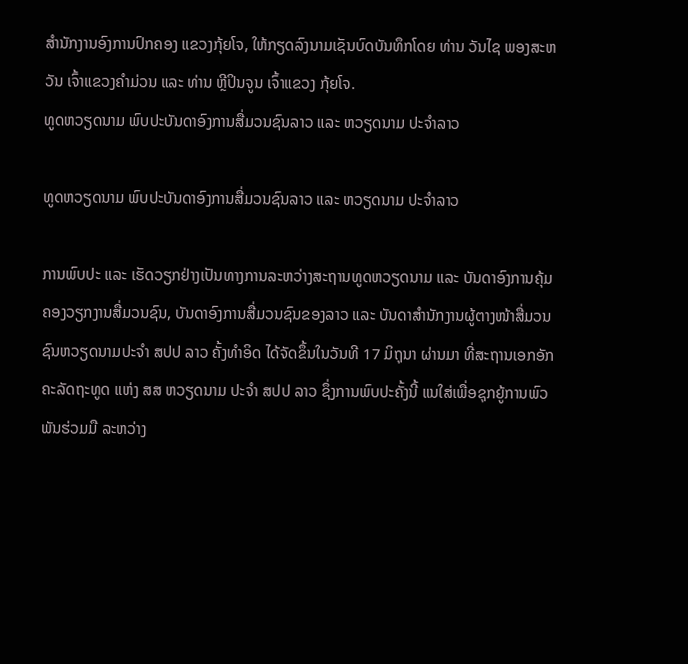ສໍານັກງານອົງການປົກຄອງ ແຂວງກຸ້ຍໂຈ, ໃຫ້ກຽດລົງນາມເຊັນບົດບັນທຶກໂດຍ ທ່ານ ວັນໄຊ ພອງສະຫວັນ ເຈົ້າແຂວງຄໍາມ່ວນ ແລະ ທ່ານ ຫຼີປິນຈູນ ເຈົ້າແຂວງ ກຸ້ຍໂຈ.
ທູດຫວຽດນາມ ພົບປະບັນດາອົງການສື່ມວນຊົນລາວ ແລະ ຫວຽດນາມ ປະຈໍາລາວ

ທູດຫວຽດນາມ ພົບປະບັນດາອົງການສື່ມວນຊົນລາວ ແລະ ຫວຽດນາມ ປະຈໍາລາວ

ການພົບປະ ແລະ ເຮັດວຽກຢ່າງເປັນທາງການລະຫວ່າງສະຖານທູດຫວຽດນາມ ແລະ ບັນດາອົງການຄຸ້ມຄອງວຽກງານສື່ມວນຊົນ, ບັນດາອົງການສື່ມວນຊົນຂອງລາວ ແລະ ບັນດາສຳນັກງານຜູ້ຕາງໜ້າສື່ມວນຊົນຫວຽດນາມປະຈຳ ສປປ ລາວ ຄັ້ງທຳອິດ ໄດ້ຈັດຂຶ້ນໃນວັນທີ 17 ມິຖຸນາ ຜ່ານມາ ທີ່ສະຖານເອກອັກຄະລັດຖະທູດ ແຫ່ງ ສສ ຫວຽດນາມ ປະຈໍາ ສປປ ລາວ ຊຶ່ງການພົບປະຄັ້ງນີ້ ແນໃສ່ເພື່ອຊຸກຍູ້ການພົວພັນຮ່ວມມື ລະຫວ່າງ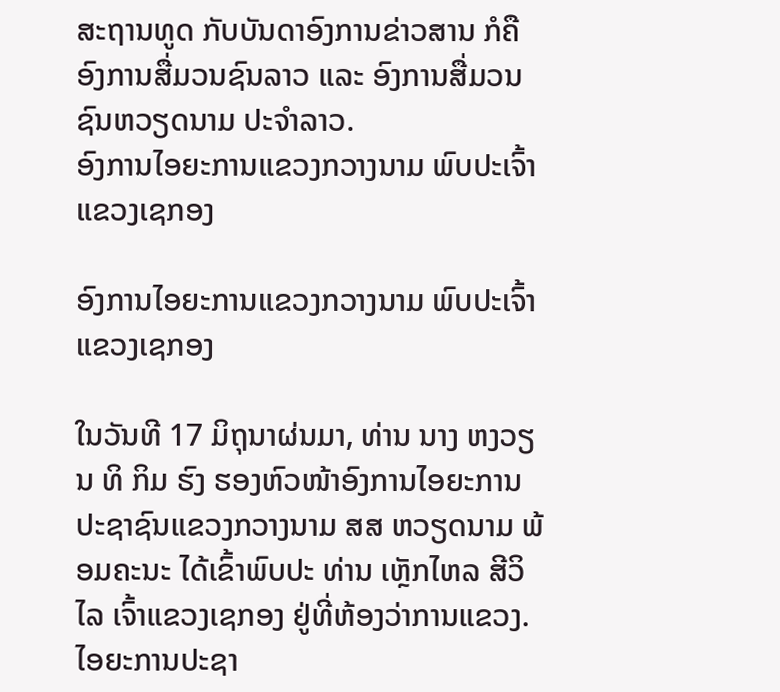ສະຖານທູດ ກັບບັນດາອົງການຂ່າວສານ ກໍຄືອົງການສື່ມວນຊົນລາວ ແລະ ອົງການສື່ມວນຊົນຫວຽດນາມ ປະຈໍາລາວ.
ອົງການໄອຍະການແຂວງກວາງນາມ ພົບປະເຈົ້າແຂວງເຊກອງ

ອົງການໄອຍະການແຂວງກວາງນາມ ພົບປະເຈົ້າແຂວງເຊກອງ

ໃນວັນທີ 17 ມິຖຸນາຜ່ນມາ, ທ່ານ ນາງ ຫງວຽນ ທິ ກິມ ຮົງ ຮອງຫົວໜ້າອົງການໄອຍະການປະຊາຊົນແຂວງກວາງນາມ ສສ ຫວຽດນາມ ພ້ອມຄະນະ ໄດ້ເຂົ້າພົບປະ ທ່ານ ເຫຼັກໄຫລ ສີວິໄລ ເຈົ້າແຂວງເຊກອງ ຢູ່ທີ່ຫ້ອງວ່າການແຂວງ.
ໄອຍະການປະຊາ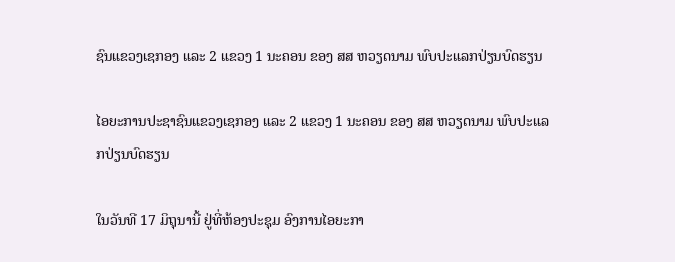ຊົນແຂວງເຊກອງ ແລະ 2 ແຂວງ 1 ນະຄອນ ຂອງ ສສ ຫວຽດນາມ ພົບປະແລກປ່ຽນບົດຮຽນ

ໄອຍະການປະຊາຊົນແຂວງເຊກອງ ແລະ 2 ແຂວງ 1 ນະຄອນ ຂອງ ສສ ຫວຽດນາມ ພົບປະແລກປ່ຽນບົດຮຽນ

ໃນວັນທີ 17 ມິຖຸນານີ້ ຢູ່ທີ່ຫ້ອງປະຊຸມ ອົງການໄອຍະກາ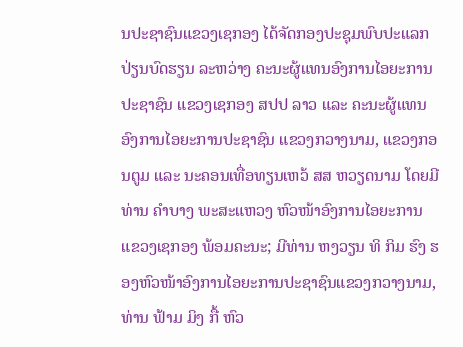ນປະຊາຊົນແຂວງເຊກອງ ໄດ້ຈັດກອງປະຊຸມພົບປະແລກປ່ຽນບົດຮຽນ ລະຫວ່າງ ຄະນະຜູ້ແທນອົງການໄອຍະການປະຊາຊົນ ແຂວງເຊກອງ ສປປ ລາວ ແລະ ຄະນະຜູ້ແທນອົງການໄອຍະການປະຊາຊົນ ແຂວງກວາງນາມ, ແຂວງກອນຕູມ ແລະ ນະຄອນເທື່ອທຽນເຫວ້ ສສ ຫວຽດນາມ ໂດຍມີທ່ານ ຄຳບາງ ພະສະແຫວງ ຫົວໜ້າອົງການໄອຍະການແຂວງເຊກອງ ພ້ອມຄະນະ; ມີທ່ານ ຫງວຽນ ທິ ກິມ ຮົງ ຮອງຫົວໜ້າອົງການໄອຍະການປະຊາຊົນແຂວງກວາງນາມ, ທ່ານ ຟ້າມ ມິງ ກື້ ຫົວ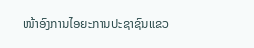ໜ້າອົງການໄອຍະການປະຊາຊົນແຂວ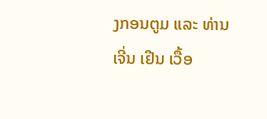ງກອນຕູມ ແລະ ທ່ານ ເຈີ່ນ ເຢີນ ເວື້ອ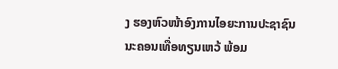ງ ຮອງຫົວໜ້າອົງການໄອຍະການປະຊາຊົນນະຄອນເທື່ອທຽນເຫວ້ ພ້ອມ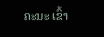ຄະນະ ເຂົ້າ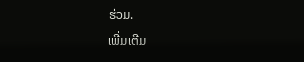ຮ່ວມ.
ເພີ່ມເຕີມ